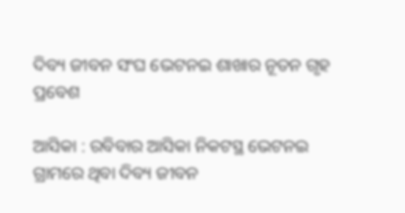ଦିବ୍ୟ ଜୀବନ ସଂଘ ଭେଟନଇ ଶାଖାର ନୂତନ ଗୃହ ପ୍ରବେଶ

ଆସିକା : ରବିବାର ଆସିକା ନିକଟସ୍ଥ ଭେଟନଇ ଗ୍ରାମରେ ଥିବା ଦିବ୍ୟ ଜୀବନ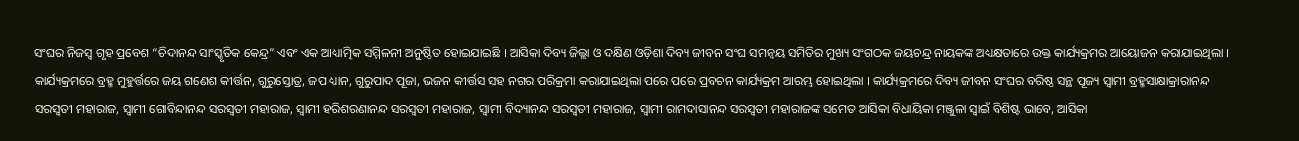ସଂଘର ନିଜସ୍ୱ ଗୃହ ପ୍ରବେଶ “ଚିଦାନନ୍ଦ ସାଂସ୍କୃତିକ କେନ୍ଦ୍ର” ଏବଂ ଏକ ଆଧ୍ୟାତ୍ମିକ ସମ୍ମିଳନୀ ଅନୁଷ୍ଠିତ ହୋଇଯାଇଛି । ଆସିକା ଦିବ୍ୟ ଜିଲ୍ଲା ଓ ଦକ୍ଷିଣ ଓଡ଼ିଶା ଦିବ୍ୟ ଜୀବନ ସଂଘ ସମନ୍ୱୟ ସମିତିର ମୁଖ୍ୟ ସଂଗଠକ ଜୟଚନ୍ଦ୍ର ନାୟକଙ୍କ ଅଧ୍ୟକ୍ଷତାରେ ଉକ୍ତ କାର୍ଯ୍ୟକ୍ରମର ଆୟୋଜନ କରାଯାଇଥିଲା । କାର୍ଯ୍ୟକ୍ରମରେ ବ୍ରହ୍ମ ମୁହୁର୍ତ୍ତରେ ଜୟ ଗଣେଶ କୀର୍ତ୍ତନ, ଗୁରୁସ୍ତୋତ୍ର, ଜପ ଧ୍ୟାନ, ଗୁରୁପାଦ ପୂଜା, ଭଜନ କୀର୍ତ୍ତସ ସହ ନଗର ପରିକ୍ରମା କରାଯାଇଥିଲା ପରେ ପରେ ପ୍ରବଚନ କାର୍ଯ୍ୟକ୍ରମ ଆରମ୍ଭ ହୋଇଥିଲା । କାର୍ଯ୍ୟକ୍ରମରେ ଦିବ୍ୟ ଜୀବନ ସଂଘର ବରିଷ୍ଠ ସନ୍ଥ ପୂଜ୍ୟ ସ୍ୱାମୀ ବ୍ରହ୍ମସାକ୍ଷାକ୍ରାରାନନ୍ଦ ସରସ୍ୱତୀ ମହାରାଜ, ସ୍ୱାମୀ ଗୋବିନ୍ଦାନନ୍ଦ ସରସ୍ୱତୀ ମହାରାଜ, ସ୍ୱାମୀ ହରିଶରଣାନନ୍ଦ ସରସ୍ୱତୀ ମହାରାଜ, ସ୍ୱାମୀ ବିଦ୍ୟାନନ୍ଦ ସରସ୍ୱତୀ ମହାରାଜ, ସ୍ୱାମୀ ରାମଦାସାନନ୍ଦ ସରସ୍ୱତୀ ମହାରାଜଙ୍କ ସମେତ ଆସିକା ବିଧାୟିକା ମଞ୍ଜୁଳା ସ୍ୱାଇଁ ବିଶିଷ୍ଟ ଭାବେ, ଆସିକା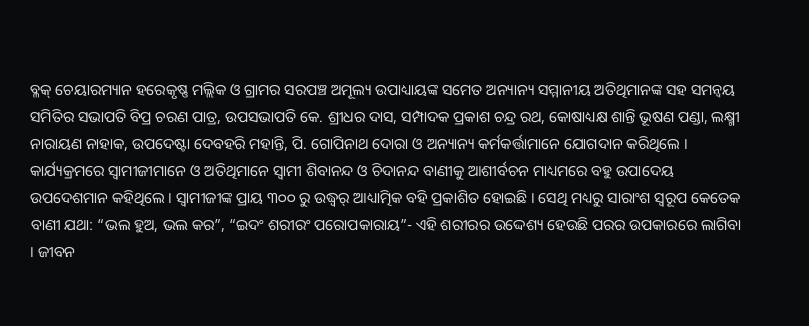ବ୍ଳକ୍ ଚେୟାରମ୍ୟାନ ହରେକୃଷ୍ଣ ମଲ୍ଲିକ ଓ ଗ୍ରାମର ସରପଞ୍ଚ ଅମୂଲ୍ୟ ଉପାଧ୍ୟାୟଙ୍କ ସମେତ ଅନ୍ୟାନ୍ୟ ସମ୍ମାନୀୟ ଅତିଥିମାନଙ୍କ ସହ ସମନ୍ୱୟ ସମିତିର ସଭାପତି ବିପ୍ର ଚରଣ ପାତ୍ର, ଉପସଭାପତି କେ. ଶ୍ରୀଧର ଦାସ, ସମ୍ପାଦକ ପ୍ରକାଶ ଚନ୍ଦ୍ର ରଥ, କୋଷାଧ୍ୟକ୍ଷ ଶାନ୍ତି ଭୂଷଣ ପଣ୍ଡା, ଲକ୍ଷ୍ମୀ ନାରାୟଣ ନାହାକ, ଉପଦେଷ୍ଟା ଦେବହରି ମହାନ୍ତି, ପି. ଗୋପିନାଥ ଦୋରା ଓ ଅନ୍ୟାନ୍ୟ କର୍ମକର୍ତ୍ତାମାନେ ଯୋଗଦାନ କରିଥିଲେ । କାର୍ଯ୍ୟକ୍ରମରେ ସ୍ୱାମୀଜୀମାନେ ଓ ଅତିଥିମାନେ ସ୍ୱାମୀ ଶିବାନନ୍ଦ ଓ ଚିଦାନନ୍ଦ ବାଣୀକୁ ଆଶୀର୍ବଚନ ମାଧ୍ୟମରେ ବହୁ ଉପାଦେୟ ଉପଦେଶମାନ କହିଥିଲେ । ସ୍ୱାମୀଜୀଙ୍କ ପ୍ରାୟ ୩୦୦ ରୁ ଉଦ୍ଧ୍ୱର୍ ଆଧ୍ୟାତ୍ମିକ ବହି ପ୍ରକାଶିତ ହୋଇଛି । ସେଥି ମଧ୍ୟରୁ ସାରାଂଶ ସ୍ୱରୂପ କେତେକ ବାଣୀ ଯଥା: “ଭଲ ହୁଅ, ଭଲ କର”, “ଇଦଂ ଶରୀରଂ ପରୋପକାରାୟ”- ଏହି ଶରୀରର ଉଦ୍ଦେଶ୍ୟ ହେଉଛି ପରର ଉପକାରରେ ଲାଗିବା । ଜୀବନ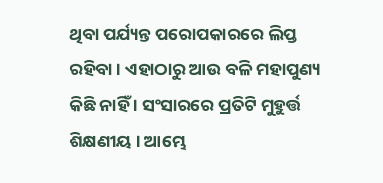ଥିବା ପର୍ଯ୍ୟନ୍ତ ପରୋପକାରରେ ଲିପ୍ତ ରହିବା । ଏହାଠାରୁ ଆଉ ବଳି ମହାପୁଣ୍ୟ କିଛି ନାହିଁ । ସଂସାରରେ ପ୍ରତିଟି ମୁହୁର୍ତ୍ତ ଶିକ୍ଷଣୀୟ । ଆମ୍ଭେ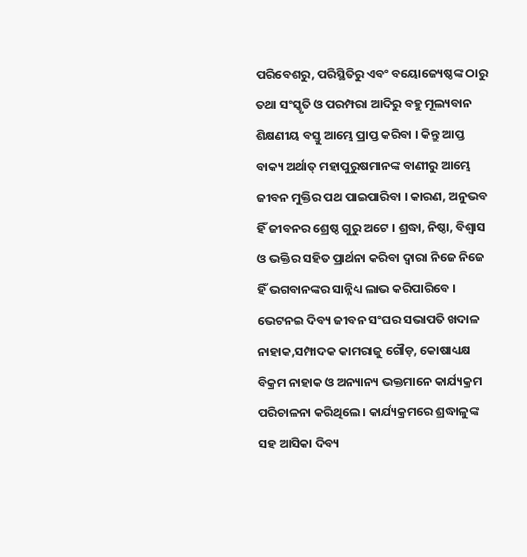ପରିବେଶରୁ, ପରିସ୍ଥିତିରୁ ଏବଂ ବୟୋଜ୍ୟେଷ୍ଠଙ୍କ ଠାରୁ ତଥା ସଂସ୍କୃତି ଓ ପରମ୍ପରା ଆଦିରୁ ବହୁ ମୂଲ୍ୟବାନ ଶିକ୍ଷଣୀୟ ବସ୍ତୁ ଆମ୍ଭେ ପ୍ରାପ୍ତ କରିବା । କିନ୍ତୁ ଆପ୍ତ ବାକ୍ୟ ଅର୍ଥାତ୍ ମହାପୁରୁଷମାନଙ୍କ ବାଣୀରୁ ଆମ୍ଭେ ଜୀବନ ମୁକ୍ତିର ପଥ ପାଇପାରିବା । କାରଣ, ଅନୁଭବ ହିଁ ଜୀବନର ଶ୍ରେଷ୍ଠ ଗୁରୁ ଅଟେ । ଶ୍ରଦ୍ଧା, ନିଷ୍ଠା, ବିଶ୍ୱାସ ଓ ଭକ୍ତିର ସହିତ ପ୍ରାର୍ଥନା କରିବା ଦ୍ୱାରା ନିଜେ ନିଜେ ହିଁ ଭଗବାନଙ୍କର ସାନ୍ନିଧ୍ୟ ଲାଭ କରିପାରିବେ । ଭେଟନଇ ଦିବ୍ୟ ଜୀବନ ସଂଘର ସଭାପତି ଖଦାଳ ନାହାକ,ସମ୍ପାଦକ କାମରାଜୁ ଗୌଡ଼, କୋଷାଧ୍ୟକ୍ଷ ବିକ୍ରମ ନାହାକ ଓ ଅନ୍ୟାନ୍ୟ ଭକ୍ତମାନେ କାର୍ଯ୍ୟକ୍ରମ ପରିଚାଳନା କରିଥିଲେ । କାର୍ଯ୍ୟକ୍ରମରେ ଶ୍ରଦ୍ଧାଳୁଙ୍କ ସହ ଆସିକା ଦିବ୍ୟ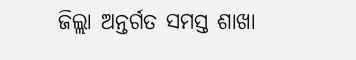ଜିଲ୍ଲା ଅନ୍ତର୍ଗତ ସମସ୍ତ ଶାଖା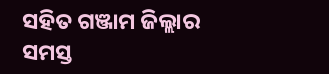ସହିତ ଗଞ୍ଜାମ ଜିଲ୍ଲାର ସମସ୍ତ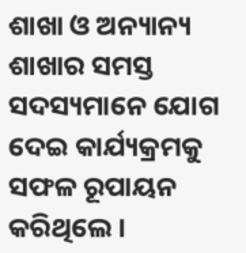ଶାଖା ଓ ଅନ୍ୟାନ୍ୟ ଶାଖାର ସମସ୍ତ ସଦସ୍ୟମାନେ ଯୋଗ ଦେଇ କାର୍ଯ୍ୟକ୍ରମକୁ ସଫଳ ରୂପାୟନ କରିଥିଲେ ।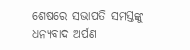ଶେଷରେ ସଭାପତି ସମସ୍ତଙ୍କୁ ଧନ୍ୟବାଦ ଅର୍ପଣ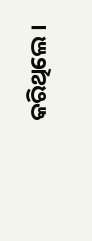କରିଥିଲେ ।